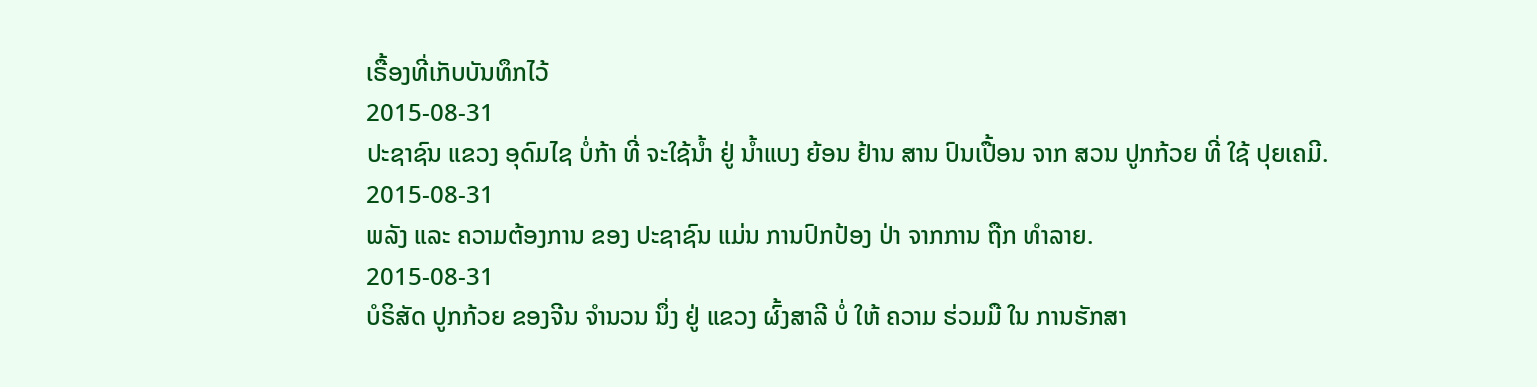ເຣື້ອງທີ່ເກັບບັນທຶກໄວ້
2015-08-31
ປະຊາຊົນ ແຂວງ ອຸດົມໄຊ ບໍ່ກ້າ ທີ່ ຈະໃຊ້ນ້ຳ ຢູ່ ນໍ້າແບງ ຍ້ອນ ຢ້ານ ສານ ປົນເປື້ອນ ຈາກ ສວນ ປູກກ້ວຍ ທີ່ ໃຊ້ ປຸຍເຄມີ.
2015-08-31
ພລັງ ແລະ ຄວາມຕ້ອງການ ຂອງ ປະຊາຊົນ ແມ່ນ ການປົກປ້ອງ ປ່າ ຈາກການ ຖືກ ທຳລາຍ.
2015-08-31
ບໍຣິສັດ ປູກກ້ວຍ ຂອງຈີນ ຈຳນວນ ນຶ່ງ ຢູ່ ແຂວງ ຜົ້ງສາລີ ບໍ່ ໃຫ້ ຄວາມ ຮ່ວມມື ໃນ ການຮັກສາ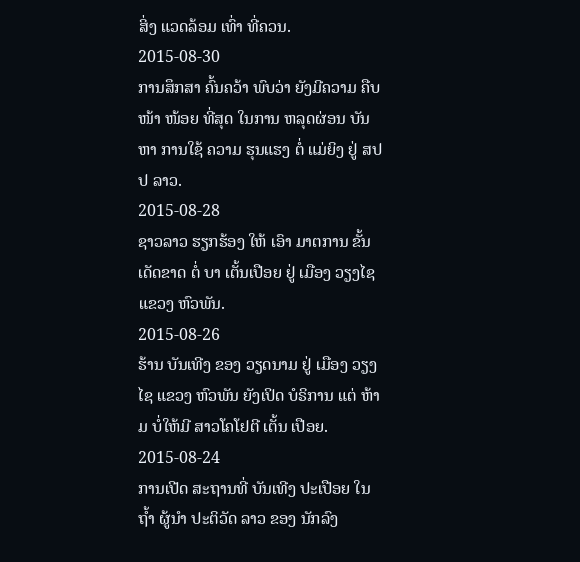ສິ່ງ ແວດລ້ອມ ເທົ່າ ທີ່ຄວນ.
2015-08-30
ການສຶກສາ ຄົ້ນຄວ້າ ພົບວ່າ ຍັງມີຄວາມ ຄືບໜ້າ ໜ້ອຍ ທີ່ສຸດ ໃນການ ຫລຸດຜ່ອນ ບັນຫາ ການໃຊ້ ຄວາມ ຮຸນແຮງ ຕໍ່ ແມ່ຍິງ ຢູ່ ສປປ ລາວ.
2015-08-28
ຊາວລາວ ຮຽກຮ້ອງ ໃຫ້ ເອົາ ມາຕການ ຂັ້ນ ເດັດຂາດ ຕໍ່ ບາ ເຕັ້ນເປືອຍ ຢູ່ ເມືອງ ວຽງໄຊ ແຂວງ ຫົວພັນ.
2015-08-26
ຮ້ານ ບັນເທີງ ຂອງ ວຽດນາມ ຢູ່ ເມືອງ ວຽງໄຊ ແຂວງ ຫົວພັນ ຍັງເປິດ ບໍຣິການ ແຕ່ ຫ້າມ ບໍ່ໃຫ້ມີ ສາວໂຄໂຢຕີ ເຕັ້ນ ເປືອຍ.
2015-08-24
ການເປີດ ສະຖານທີ່ ບັນເທີງ ປະເປືອຍ ໃນ ຖ້ຳ ຜູ້ນຳ ປະຕິວັດ ລາວ ຂອງ ນັກລົງ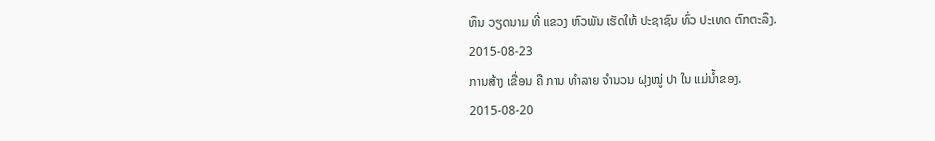ທຶນ ວຽດນາມ ທີ່ ແຂວງ ຫົວພັນ ເຮັດໃຫ້ ປະຊາຊົນ ທົ່ວ ປະເທດ ຕົກຕະລຶງ.
2015-08-23
ການສ້າງ ເຂື່ອນ ຄື ການ ທຳລາຍ ຈຳນວນ ຝຸງໝູ່ ປາ ໃນ ແມ່ນ້ຳຂອງ.
2015-08-20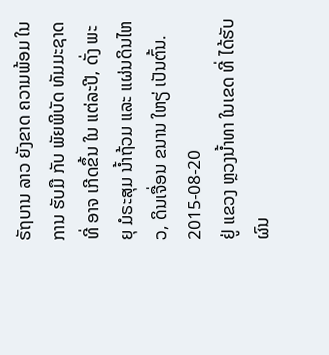ຣັຖບານ ລາວ ຍັງຂາດ ຄວາມພ້ອມ ໃນການ ຮັບມື ກັບ ພັຍພິບັດ ທັມມະຊາດ ທີ່ ອາຈ ເກີດຂຶ້ນ ໃນ ແຕ່ລະປີ, ດັ່ງ ພະຍຸ ມໍຣະສຸມ ນ້ຳຖ້ວມ ແລະ ແຜ່ນດິນໄຫວ, ດິນເຈື່ອນ ຂນານ ໃຫຽ່ ເປັນຕົ້ນ.
2015-08-20
ຢູ່ ແຂວງ ຫຼວງນ້ຳທາ ໃນເຂດ ທີ່ ໄດ້ຮັບ ຜົນ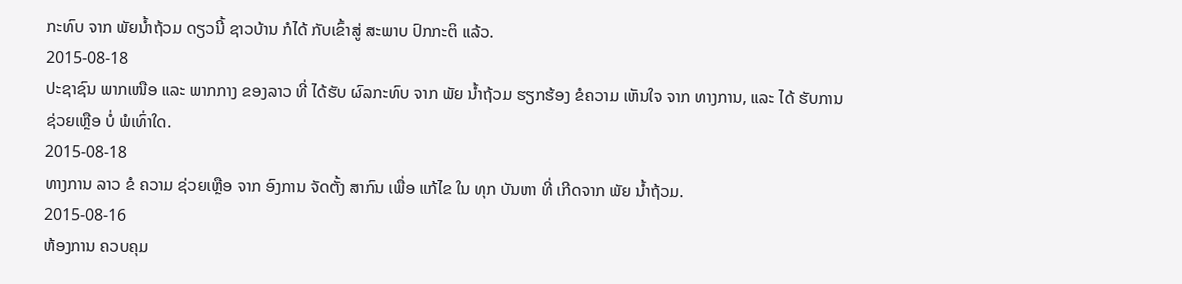ກະທົບ ຈາກ ພັຍນ້ຳຖ້ວມ ດຽວນີ້ ຊາວບ້ານ ກໍໄດ້ ກັບເຂົ້າສູ່ ສະພາບ ປົກກະຕິ ແລ້ວ.
2015-08-18
ປະຊາຊົນ ພາກເໜືອ ແລະ ພາກກາງ ຂອງລາວ ທີ່ ໄດ້ຮັບ ຜົລກະທົບ ຈາກ ພັຍ ນ້ຳຖ້ວມ ຮຽກຮ້ອງ ຂໍຄວາມ ເຫັນໃຈ ຈາກ ທາງການ, ແລະ ໄດ້ ຮັບການ ຊ່ວຍເຫຼືອ ບໍ່ ພໍເທົ່າໃດ.
2015-08-18
ທາງການ ລາວ ຂໍ ຄວາມ ຊ່ວຍເຫຼືອ ຈາກ ອົງການ ຈັດຕັ້ງ ສາກົນ ເພື່ອ ແກ້ໄຂ ໃນ ທຸກ ບັນຫາ ທີ່ ເກີດຈາກ ພັຍ ນໍ້າຖ້ວມ.
2015-08-16
ຫ້ອງການ ຄວບຄຸມ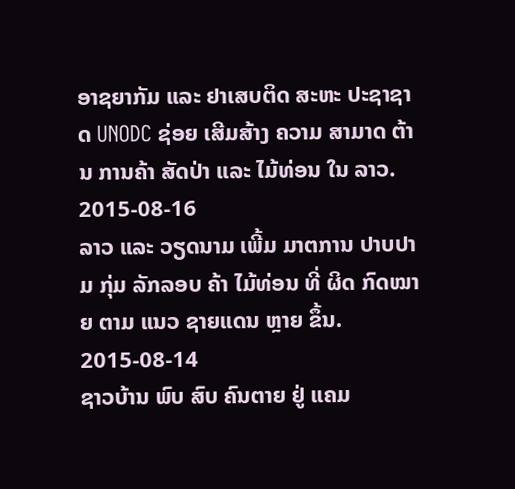ອາຊຍາກັມ ແລະ ຢາເສບຕິດ ສະຫະ ປະຊາຊາດ UNODC ຊ່ອຍ ເສີມສ້າງ ຄວາມ ສາມາດ ຕ້ານ ການຄ້າ ສັດປ່າ ແລະ ໄມ້ທ່ອນ ໃນ ລາວ.
2015-08-16
ລາວ ແລະ ວຽດນາມ ເພີ້ມ ມາຕການ ປາບປາມ ກຸ່ມ ລັກລອບ ຄ້າ ໄມ້ທ່ອນ ທີ່ ຜິດ ກົດໝາຍ ຕາມ ແນວ ຊາຍແດນ ຫຼາຍ ຂຶ້ນ.
2015-08-14
ຊາວບ້ານ ພົບ ສົບ ຄົນຕາຍ ຢູ່ ແຄມ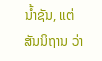ນ້ຳຊັນ, ແຕ່ ສັນນິຖານ ວ່າ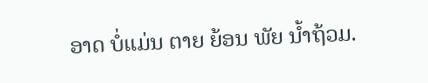ອາດ ບໍ່ແມ່ນ ຕາຍ ຍ້ອນ ພັຍ ນ້ຳຖ້ວມ.